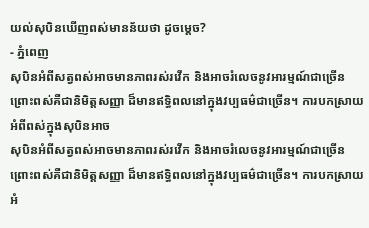យល់សុបិនឃើញពស់មានន័យថា ដូចម្តេច?
- ភ្នំពេញ
សុបិនអំពីសត្វពស់អាចមានភាពរស់រវើក និងអាចរំលេចនូវអារម្មណ៍ជាច្រើន ព្រោះពស់គឺជានិមិត្តសញ្ញា ដ៏មានឥទ្ធិពលនៅក្នុងវប្បធម៌ជាច្រើន។ ការបកស្រាយអំពីពស់ក្នុងសុបិនអាច
សុបិនអំពីសត្វពស់អាចមានភាពរស់រវើក និងអាចរំលេចនូវអារម្មណ៍ជាច្រើន ព្រោះពស់គឺជានិមិត្តសញ្ញា ដ៏មានឥទ្ធិពលនៅក្នុងវប្បធម៌ជាច្រើន។ ការបកស្រាយអំ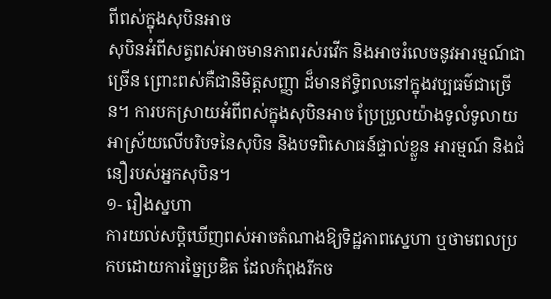ពីពស់ក្នុងសុបិនអាច
សុបិនអំពីសត្វពស់អាចមានភាពរស់រវើក និងអាចរំលេចនូវអារម្មណ៍ជាច្រើន ព្រោះពស់គឺជានិមិត្តសញ្ញា ដ៏មានឥទ្ធិពលនៅក្នុងវប្បធម៌ជាច្រើន។ ការបកស្រាយអំពីពស់ក្នុងសុបិនអាច ប្រែប្រួលយ៉ាងទូលំទូលាយអាស្រ័យលើបរិបទនៃសុបិន និងបទពិសោធន៍ផ្ទាល់ខ្លួន អារម្មណ៍ និងជំនឿរបស់អ្នកសុបិន។
១- រឿងស្នហា
ការយល់សប្តិឃើញពស់អាចតំណាងឱ្យទិដ្ឋភាពស្នេហា ឬថាមពលប្រកបដោយការច្នៃប្រឌិត ដែលកំពុងរីកច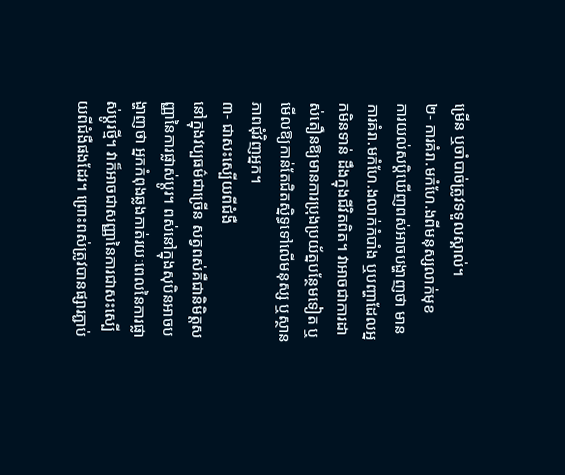ម្រើន ឬចាំបាច់ត្រូវទទួលស្គាល់។
២- ការគំរា.មកំហែ.ងពីមនុស្សលាក់មុខ
ការយល់សប្តិឃើញពស់អាចបង្ហាញថា មានការគំរា.មកំហែ.ងលាក់កំបាំង ឬបញ្ហាដែលអ្នកមិនទាន់ ដឹងក្នុងជីវិតពិត។ វាអាចជាការដាស់តឿនឱ្យមានការប្រុងប្រយ័ត្នបន្ថែមទៀត ឬមើលឱ្យកាន់តែជិតស្និទ្ធទៅលើមនុស្ស ឬស្ថានភាពជុំវិញអ្នក។
៣- ជាសះស្បើយពីជំងឺ
នៅក្នុងវប្បធម៌ជាច្រើន សត្វពស់គឺជានិមិត្តសញ្ញានៃការផ្លាស់ប្តូរ។ ពស់នៅក្នុងសុបិនអាចបង្ហាញថា អ្នកកំពុងឆ្លងកាត់រយៈពេលនៃការផ្លាស់ប្តូរថ្មី។ វាក៏អាចជាសញ្ញានៃការជាសះស្បើយពីជំងឺផងដែរ។ ព្រោះពស់ត្រូវបានផ្សារភ្ជាប់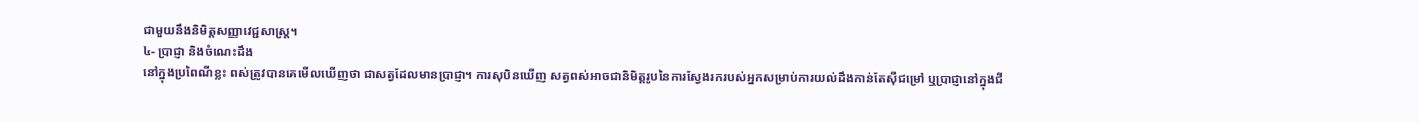ជាមួយនឹងនិមិត្តសញ្ញាវេជ្ជសាស្ត្រ។
៤- ប្រាជ្ញា និងចំណេះដឹង
នៅក្នុងប្រពៃណីខ្លះ ពស់ត្រូវបានគេមើលឃើញថា ជាសត្វដែលមានប្រាជ្ញា។ ការសុបិនឃើញ សត្វពស់អាចជានិមិត្តរូបនៃការស្វែងរករបស់អ្នកសម្រាប់ការយល់ដឹងកាន់តែស៊ីជម្រៅ ឬប្រាជ្ញានៅក្នុងជី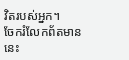វិតរបស់អ្នក។
ចែករំលែកព័តមាននេះ